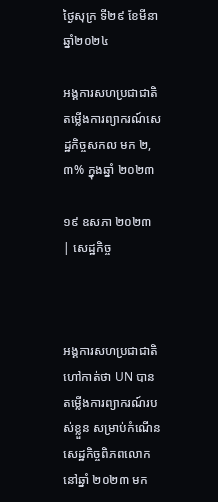ថ្ងៃសុក្រ ទី២៩ ខែមីនា ឆ្នាំ២០២៤

អង្គការសហប្រជាជាតិ តម្លើងការព្យាករណ៍សេដ្ឋកិច្ចសកល មក ២,៣% ក្នុងឆ្នាំ ២០២៣

១៩ ឧសភា ២០២៣ | សេដ្ឋកិច្ច



អង្គការសហប្រជាជាតិ ហៅកាត់ថា UN បានតម្លើងការព្យាករណ៍របស់ខ្លួន សម្រាប់កំណើនសេដ្ឋកិច្ចពិភពលោកនៅឆ្នាំ ២០២៣ មក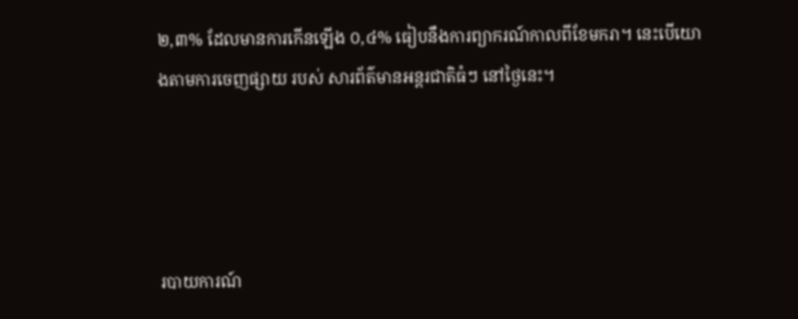២,៣% ដែលមានការកើនឡើង ០,៤% ធៀបនឹងការព្យាករណ៍កាលពីខែមករា។ នេះបើយោងតាមការចេញផ្សាយ របស់ សារព័ត៌មានអន្តរជាតិធំៗ នៅថ្ងៃនេះ។




របាយការណ៍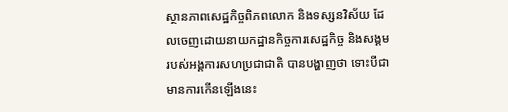ស្ថានភាពសេដ្ឋកិច្ចពិភពលោក និងទស្សនវិស័យ ដែលចេញដោយនាយកដ្ឋានកិច្ចការសេដ្ឋកិច្ច និងសង្គមរបស់អង្គការសហប្រជាជាតិ បានបង្ហាញថា ទោះបីជាមានការកើនឡើងនេះ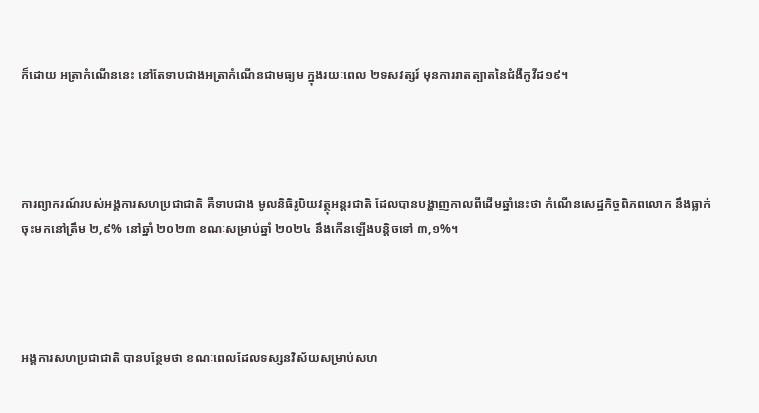ក៏ដោយ អត្រាកំណើននេះ នៅតែទាបជាងអត្រាកំណើនជាមធ្យម ក្នុងរយៈពេល ២ទសវត្សរ៍ មុនការរាតត្បាតនៃជំងឺកូវីដ១៩។




ការព្យាករណ៍របស់អង្គការសហប្រជាជាតិ គឺទាបជាង មូលនិធិរូបិយវត្ថុអន្តរជាតិ ដែលបានបង្ហាញកាលពីដើមឆ្នាំនេះថា កំណើនសេដ្ឋកិច្ចពិភពលោក នឹងធ្លាក់ចុះមកនៅត្រឹម ២,៩% នៅឆ្នាំ ២០២៣ ខណៈសម្រាប់ឆ្នាំ ២០២៤ នឹងកើនឡើងបន្តិចទៅ ៣,១%។




អង្គការសហប្រជាជាតិ បានបន្ថែមថា ខណៈពេលដែលទស្សនវិស័យសម្រាប់សហ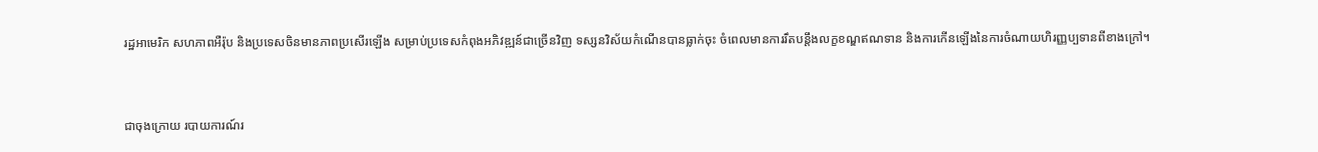រដ្ឋអាមេរិក សហភាពអឺរ៉ុប និងប្រទេសចិនមានភាពប្រសើរឡើង សម្រាប់ប្រទេសកំពុងអភិវឌ្ឍន៍ជាច្រើនវិញ ទស្សនវិស័យកំណើនបានធ្លាក់ចុះ ចំពេលមានការរឹតបន្តឹងលក្ខខណ្ឌឥណទាន និងការកើនឡើងនៃការចំណាយហិរញ្ញប្បទានពីខាងក្រៅ។


ជាចុងក្រោយ របាយការណ៍រ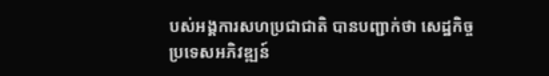បស់អង្គការសហប្រជាជាតិ បានបញ្ជាក់ថា សេដ្ឋកិច្ចប្រទេសអភិវឌ្ឍន៍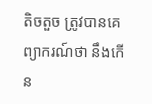តិចតួច ត្រូវបានគេព្យាករណ៍ថា នឹងកើន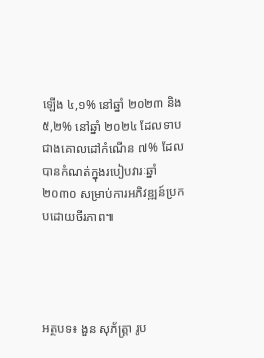ឡើង ៤,១% នៅឆ្នាំ ២០២៣ និង ៥,២% នៅឆ្នាំ ២០២៤ ដែលទាបជាងគោលដៅកំណើន ៧% ដែលបានកំណត់ក្នុងរបៀបវារៈឆ្នាំ ២០៣០ សម្រាប់ការអភិវឌ្ឍន៍ប្រកបដោយចីរភាព៕




អត្ថបទ៖ ងួន សុភ័ត្រ្តា រូប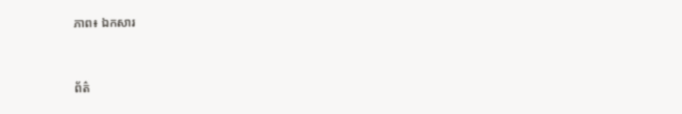ភាព៖ ឯកសារ



ព័ត៌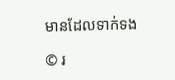មានដែលទាក់ទង

© រ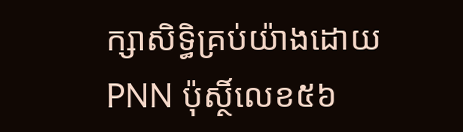ក្សាសិទ្ធិគ្រប់យ៉ាងដោយ PNN ប៉ុស្ថិ៍លេខ៥៦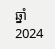ឆ្នាំ 2024